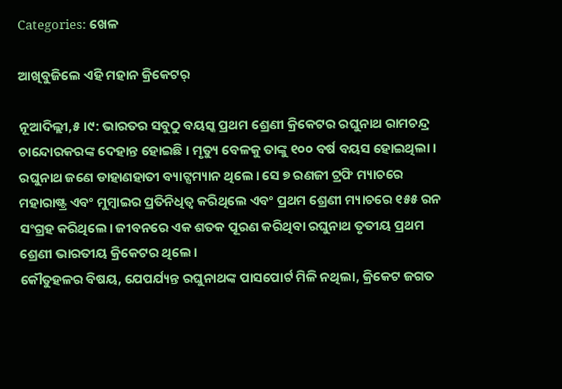Categories: ଖେଳ

ଆଖିବୁଜିଲେ ଏହି ମହାନ କ୍ରିକେଟର୍‌

ନୂଆଦିଲ୍ଲୀ,୫।୯: ଭାରତର ସବୁଠୁ ବୟସ୍କ ପ୍ରଥମ ଶ୍ରେଣୀ କ୍ରିକେଟର ରଘୁନାଥ ରାମଚନ୍ଦ୍ର ଚାନ୍ଦୋରକରଙ୍କ ଦେହାନ୍ତ ହୋଇଛି। ମୃତ୍ୟୁ ବେଳକୁ ତାଙ୍କୁ ୧୦୦ ବର୍ଷ ବୟସ ହୋଇଥିଲା। ରଘୁନାଥ ଜଣେ ଡାହାଣହାତୀ ବ୍ୟାଟ୍ସମ୍ୟାନ ଥିଲେ। ସେ ୭ ରଣଜୀ ଟ୍ରଫି ମ୍ୟାଚରେ ମହାରାଷ୍ଟ୍ର ଏବଂ ମୁମ୍ବାଇର ପ୍ରତିନିଧିତ୍ୱ କରିଥିଲେ ଏବଂ ପ୍ରଥମ ଶ୍ରେଣୀ ମ୍ୟାଚରେ ୧୫୫ ରନ ସଂଗ୍ରହ କରିଥିଲେ। ଜୀବନରେ ଏକ ଶତକ ପୂରଣ କରିଥିବା ରଘୁନାଥ ତୃତୀୟ ପ୍ରଥମ ଶ୍ରେଣୀ ଭାରତୀୟ କ୍ରିକେଟର ଥିଲେ।
କୌତୁହଳର ବିଷୟ, ଯେପର୍ଯ୍ୟନ୍ତ ରଘୁନାଥଙ୍କ ପାସପୋର୍ଟ ମିଳି ନଥିଲା, କ୍ରିକେଟ ଜଗତ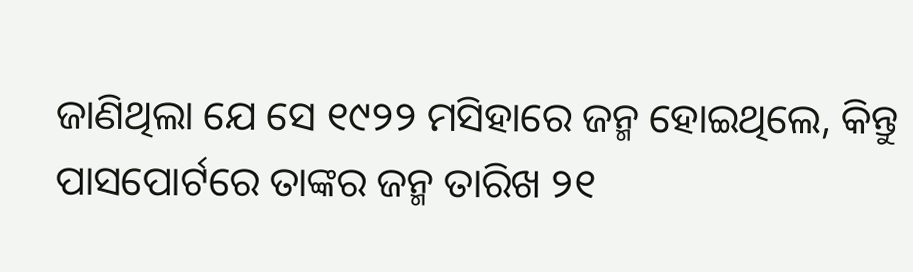ଜାଣିଥିଲା ଯେ ସେ ୧୯୨୨ ମସିହାରେ ଜନ୍ମ ହୋଇଥିଲେ, କିନ୍ତୁ ପାସପୋର୍ଟରେ ତାଙ୍କର ଜନ୍ମ ତାରିଖ ୨୧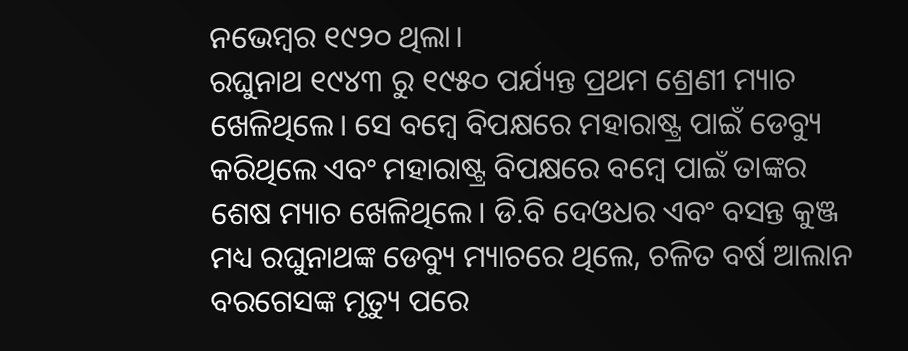ନଭେମ୍ବର ୧୯୨୦ ଥିଲା।
ରଘୁନାଥ ୧୯୪୩ ରୁ ୧୯୫୦ ପର୍ଯ୍ୟନ୍ତ ପ୍ରଥମ ଶ୍ରେଣୀ ମ୍ୟାଚ ଖେଳିଥିଲେ। ସେ ବମ୍ବେ ବିପକ୍ଷରେ ମହାରାଷ୍ଟ୍ର ପାଇଁ ଡେବ୍ୟୁ କରିଥିଲେ ଏବଂ ମହାରାଷ୍ଟ୍ର ବିପକ୍ଷରେ ବମ୍ବେ ପାଇଁ ତାଙ୍କର ଶେଷ ମ୍ୟାଚ ଖେଳିଥିଲେ। ଡି.ବି ଦେଓଧର ଏବଂ ବସନ୍ତ କୁଞ୍ଜ ମଧ୍ୟ ରଘୁନାଥଙ୍କ ଡେବ୍ୟୁ ମ୍ୟାଚରେ ଥିଲେ, ଚଳିତ ବର୍ଷ ଆଲାନ ବରଗେସଙ୍କ ମୃତ୍ୟୁ ପରେ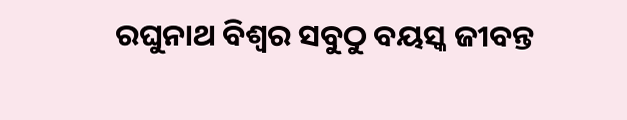ରଘୁନାଥ ବିଶ୍ୱର ସବୁଠୁ ବୟସ୍କ ଜୀବନ୍ତ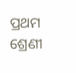ପ୍ରଥମ ଶ୍ରେଣୀ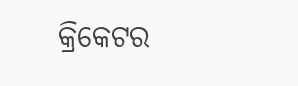କ୍ରିକେଟର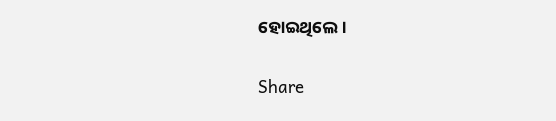ହୋଇଥିଲେ।

Share